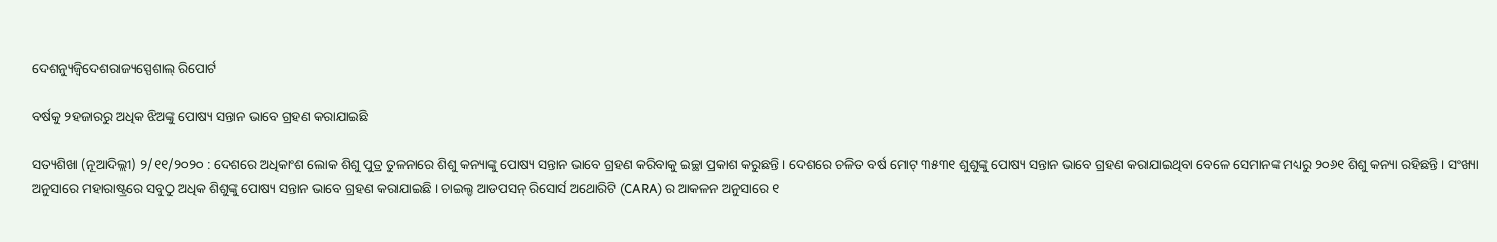ଦେଶନ୍ୟୁଜ୍ବିଦେଶରାଜ୍ୟସ୍ପେଶାଲ୍ ରିପୋର୍ଟ

ବର୍ଷକୁ ୨ହଜାରରୁ ଅଧିକ ଝିଅଙ୍କୁ ପୋଷ୍ୟ ସନ୍ତାନ ଭାବେ ଗ୍ରହଣ କରାଯାଇଛି

ସତ୍ୟଶିଖା (ନୂଆଦିଲ୍ଲୀ) ୨/୧୧/୨୦୨୦ : ଦେଶରେ ଅଧିକାଂଶ ଲୋକ ଶିଶୁ ପୁତ୍ର ତୁଳନାରେ ଶିଶୁ କନ୍ୟାଙ୍କୁ ପୋଷ୍ୟ ସନ୍ତାନ ଭାବେ ଗ୍ରହଣ କରିବାକୁ ଇଚ୍ଛା ପ୍ରକାଶ କରୁଛନ୍ତି । ଦେଶରେ ଚଳିତ ବର୍ଷ ମୋଟ୍ ୩୫୩୧ ଶୁଶୁଙ୍କୁ ପୋଷ୍ୟ ସନ୍ତାନ ଭାବେ ଗ୍ରହଣ କରାଯାଇଥିବା ବେଳେ ସେମାନଙ୍କ ମଧ୍ୟରୁ ୨୦୬୧ ଶିଶୁ କନ୍ୟା ରହିଛନ୍ତି । ସଂଖ୍ୟା ଅନୁସାରେ ମହାରାଷ୍ଟ୍ରରେ ସବୁଠୁ ଅଧିକ ଶିଶୁଙ୍କୁ ପୋଷ୍ୟ ସନ୍ତାନ ଭାବେ ଗ୍ରହଣ କରାଯାଇଛି । ଚାଇଲ୍ଡ ଆଡପସନ୍ ରିସୋର୍ସ ଅଥୋରିଟି (CARA) ର ଆକଳନ ଅନୁସାରେ ୧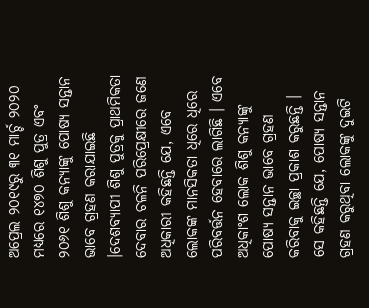ଅପ୍ରେଲ ୨୦୧୯ରୁ ୩୧ ମାର୍ଚ୍ଚ ୨୦୨୦ ମଧ୍ୟରେ ୧୪୭୦ ଶିଶୁ ପୁତ୍ର ଏବଂ ୨୦୬୧ ଶିଶୁ କନ୍ୟାଙ୍କୁ ପୋଷ୍ୟ ସନ୍ତାନ ଭାବେ ଗ୍ରହଣ କରାଯାଇଛି ।ଦେଶବ୍ୟାପୀ ଶିଶୁ ପୁତ୍ରକୁ ପ୍ରାଥମିକତା ଦେବାର ଚଳନି ପରିପ୍ରେକ୍ଷୀରେ ଜଣେ ଅଧିକାରୀ କହିଛନ୍ତି ଯେ, ଏବେ ଲୋକଙ୍କ ମାନସିକତା ଧିରେ ଧିରେ ପରିବର୍ତ୍ତନ ହେବାରେ ଲାଗିଛି । ଏବେ ଅଧିକାଂଶ ଲୋକ ଶିଶୁ କନ୍ୟାଙ୍କୁ ପୋଷ୍ୟ ସନ୍ତାନ ଭାବେ ଗ୍ରହଣ କରିବାକୁ ଇଚ୍ଛା ପ୍ରକାଶ କରୁଛନ୍ତି । ସେ କହିଛନ୍ତି ଯେ, ପୋଷ୍ୟ ସନ୍ତାନ ଗ୍ରହଣ କରୁଥିବା ଲୋକଙ୍କୁ ଦୁଇଟି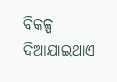ବିକଳ୍ପ ଦିଆଯାଇଥାଏ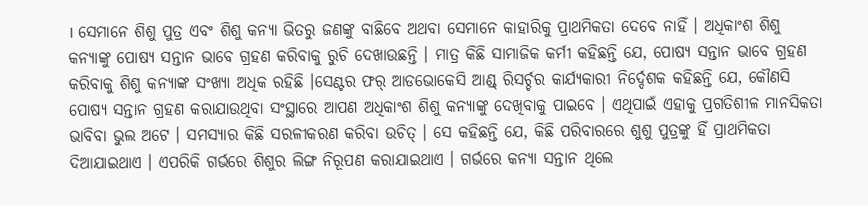। ସେମାନେ ଶିଶୁ ପୁତ୍ର ଏବଂ ଶିଶୁ କନ୍ୟା ଭିତରୁ ଜଣଙ୍କୁ ବାଛିବେ ଅଥବା ସେମାନେ କାହାରିକୁ ପ୍ରାଥମିକତା ଦେବେ ନାହିଁ । ଅଧିକାଂଶ ଶିଶୁ କନ୍ୟାଙ୍କୁ ପୋଷ୍ୟ ସନ୍ତାନ ଭାବେ ଗ୍ରହଣ କରିବାକୁ ରୁଚି ଦେଖାଉଛନ୍ତି । ମାତ୍ର କିଛି ସାମାଜିକ କର୍ମୀ କହିଛନ୍ତି ଯେ, ପୋଷ୍ୟ ସନ୍ତାନ ଭାବେ ଗ୍ରହଣ କରିବାକୁ ଶିଶୁ କନ୍ୟାଙ୍କ ସଂଖ୍ୟା ଅଧିକ ରହିଛି ।ସେଣ୍ଟର ଫର୍ ଆଡଭୋକେସି ଆଣ୍ଡ୍ ରିସର୍ଚ୍ଚର କାର୍ଯ୍ୟକାରୀ ନିର୍ଦ୍ଦେଶକ କହିଛନ୍ତି ଯେ, କୌଣସି ପୋଷ୍ୟ ସନ୍ତାନ ଗ୍ରହଣ କରାଯାଉଥିବା ସଂସ୍ଥାରେ ଆପଣ ଅଧିକାଂଶ ଶିଶୁ କନ୍ୟାଙ୍କୁ ଦେଖିବାକୁ ପାଇବେ । ଏଥିପାଇଁ ଏହାକୁ ପ୍ରଗତିଶୀଳ ମାନସିକତା ଭାବିବା ଭୁଲ ଅଟେ । ସମସ୍ୟାର କିଛି ସରଳୀକରଣ କରିବା ଉଚିତ୍ । ସେ କହିଛନ୍ତି ଯେ, କିଛି ପରିବାରରେ ଶୁଶୁ ପୁତ୍ରଙ୍କୁ ହିଁ ପ୍ରାଥମିକତା ଦିଆଯାଇଥାଏ । ଏପରିକି ଗର୍ଭରେ ଶିଶୁର ଲିଙ୍ଗ ନିରୂପଣ କରାଯାଇଥାଏ । ଗର୍ଭରେ କନ୍ୟା ସନ୍ତାନ ଥିଲେ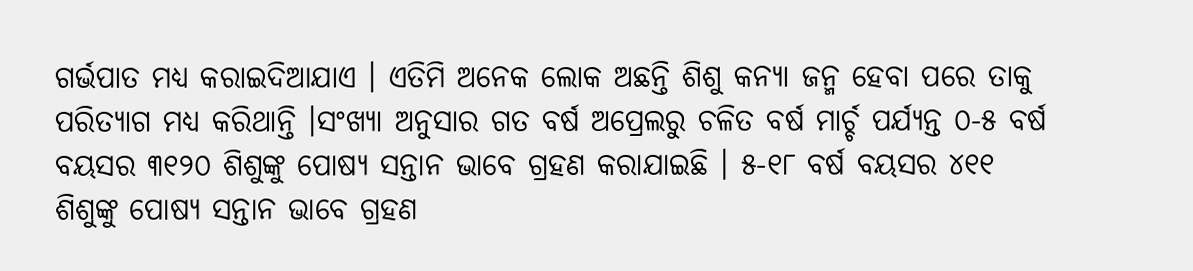ଗର୍ଭପାତ ମଧ୍ୟ କରାଇଦିଆଯାଏ । ଏତିମି ଅନେକ ଲୋକ ଅଛନ୍ତି ଶିଶୁ କନ୍ୟା ଜନ୍ମ ହେବା ପରେ ତାକୁ ପରିତ୍ୟାଗ ମଧ୍ୟ କରିଥାନ୍ତି ।ସଂଖ୍ୟା ଅନୁସାର ଗତ ବର୍ଷ ଅପ୍ରେଲରୁ ଚଳିତ ବର୍ଷ ମାର୍ଚ୍ଚ ପର୍ଯ୍ୟନ୍ତ ୦-୫ ବର୍ଷ ବୟସର ୩୧୨୦ ଶିଶୁଙ୍କୁ ପୋଷ୍ୟ ସନ୍ତାନ ଭାବେ ଗ୍ରହଣ କରାଯାଇଛି । ୫-୧୮ ବର୍ଷ ବୟସର ୪୧୧ ଶିଶୁଙ୍କୁ ପୋଷ୍ୟ ସନ୍ତାନ ଭାବେ ଗ୍ରହଣ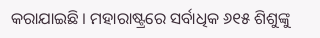କରାଯାଇଛି । ମହାରାଷ୍ଟ୍ରରେ ସର୍ବାଧିକ ୬୧୫ ଶିଶୁଙ୍କୁ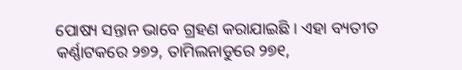ପୋଷ୍ୟ ସନ୍ତାନ ଭାବେ ଗ୍ରହଣ କରାଯାଇଛି । ଏହା ବ୍ୟତୀତ କର୍ଣ୍ଣାଟକରେ ୨୭୨, ତାମିଲନାଡୁରେ ୨୭୧,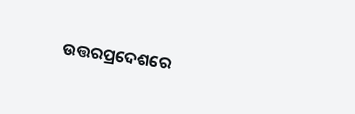ଉତ୍ତରପ୍ରଦେଶରେ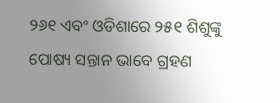୨୬୧ ଏବଂ ଓଡିଶାରେ ୨୫୧ ଶିଶୁଙ୍କୁ ପୋଷ୍ୟ ସନ୍ତାନ ଭାବେ ଗ୍ରହଣ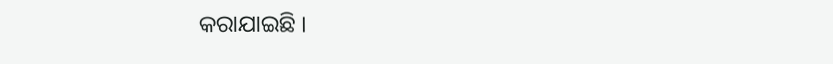କରାଯାଇଛି ।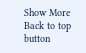Show More
Back to top button